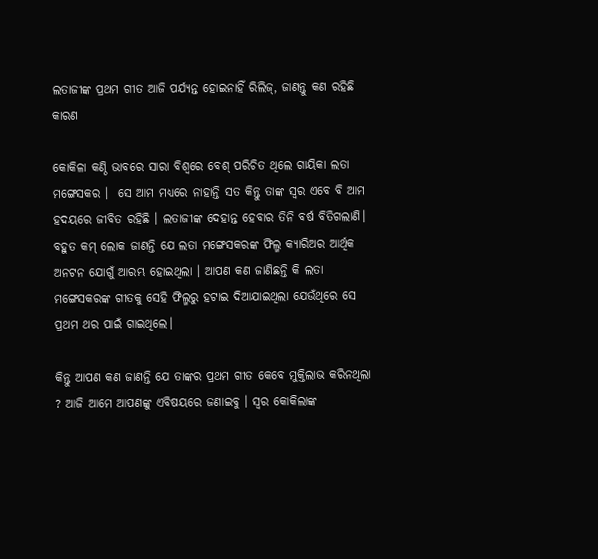ଲତାଜୀଙ୍କ ପ୍ରଥମ ଗୀତ ଆଜି ପର୍ଯ୍ୟନ୍ତ ହୋଇନାହିଁ ରିଲିଜ୍, ଜାଣନ୍ତୁ କଣ ରହିଛି କାରଣ

କୋକିଳା କଣ୍ଠି ଭାବରେ ସାରା ବିଶ୍ବରେ ବେଶ୍ ପରିଚିତ ଥିଲେ ଗାୟିକା ଲତା ମଙ୍ଗେସକର ।  ସେ ଆମ ମଧ୍ୟରେ ନାହାନ୍ତି ସତ କିନ୍ତୁ ତାଙ୍କ ସ୍ୱର ଏବେ ବି ଆମ ହଦୟରେ ଜୀବିତ ରହିଛି । ଲତାଜୀଙ୍କ ଦେହାନ୍ତ ହେବାର ତିନି ବର୍ଷ ବିତିଗଲାଣି। ବହୁତ କମ୍ ଲୋକ ଜାଣନ୍ତି ଯେ ଲତା ମଙ୍ଗେସକରଙ୍କ ଫିଲ୍ମ କ୍ୟାରିଅର ଆର୍ଥିକ ଅନଟନ ଯୋଗୁଁ ଆରମ୍ଭ ହୋଇଥିଲା । ଆପଣ କଣ ଜାଣିଛନ୍ତି କି ଲତା ମଙ୍ଗେସକରଙ୍କ ଗୀତକୁ ସେହି ଫିଲ୍ମରୁ ହଟାଇ ଦିଆଯାଇଥିଲା ଯେଉଁଥିରେ ସେ ପ୍ରଥମ ଥର ପାଇଁ ଗାଇଥିଲେ।

କିନ୍ତୁ ଆପଣ କଣ ଜାଣନ୍ତି ଯେ ତାଙ୍କର ପ୍ରଥମ ଗୀତ କେବେ ମୁକ୍ତିଲାଭ କରିନଥିଲା ? ଆଜି ଆମେ ଆପଣଙ୍କୁ ଏବିଷୟରେ ଜଣାଇବୁ । ସ୍ୱର କୋକିଲାଙ୍କ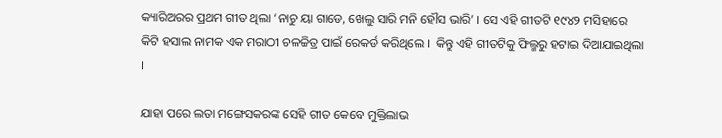କ୍ୟାରିଅରର ପ୍ରଥମ ଗୀତ ଥିଲା ‘ନାଚୁ ୟା ଗାଡେ, ଖେଲୁ ସାରି ମନି ହୌସ ଭାରି’ । ସେ ଏହି ଗୀତଟି ୧୯୪୨ ମସିହାରେ କିଟି ହସାଲ ନାମକ ଏକ ମରାଠୀ ଚଳଚ୍ଚିତ୍ର ପାଇଁ ରେକର୍ଡ କରିଥିଲେ ।  କିନ୍ତୁ ଏହି ଗୀତଟିକୁ ଫିଲ୍ମରୁ ହଟାଇ ଦିଆଯାଇଥିଲା ।

ଯାହା ପରେ ଲତା ମଙ୍ଗେସକରଙ୍କ ସେହି ଗୀତ କେବେ ମୁକ୍ତିଲାଭ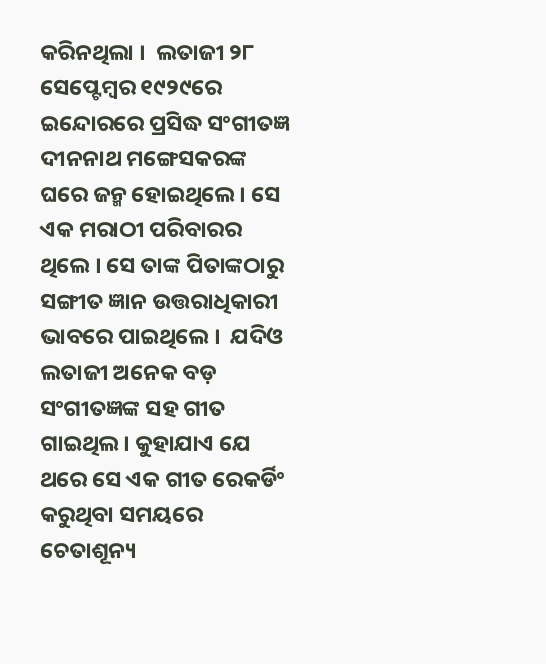କରିନଥିଲା ।  ଲତାଜୀ ୨୮ ସେପ୍ଟେମ୍ବର ୧୯୨୯ରେ ଇନ୍ଦୋରରେ ପ୍ରସିଦ୍ଧ ସଂଗୀତଜ୍ଞ ଦୀନନାଥ ମଙ୍ଗେସକରଙ୍କ ଘରେ ଜନ୍ମ ହୋଇଥିଲେ । ସେ ଏକ ମରାଠୀ ପରିବାରର ଥିଲେ । ସେ ତାଙ୍କ ପିତାଙ୍କଠାରୁ ସଙ୍ଗୀତ ଜ୍ଞାନ ଉତ୍ତରାଧିକାରୀ ଭାବରେ ପାଇଥିଲେ ।  ଯଦିଓ ଲତାଜୀ ଅନେକ ବଡ଼ ସଂଗୀତଜ୍ଞଙ୍କ ସହ ଗୀତ ଗାଇଥିଲ। କୁହାଯାଏ ଯେ ଥରେ ସେ ଏକ ଗୀତ ରେକର୍ଡିଂ କରୁଥିବା ସମୟରେ ଚେତାଶୂନ୍ୟ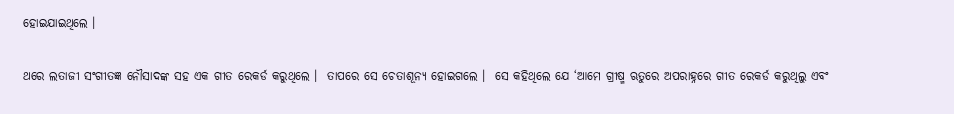ହୋଇଯାଇଥିଲେ ।

ଥରେ ଲତାଜୀ ସଂଗୀତଜ୍ଞ ନୌସାଦଙ୍କ ସହ ଏକ ଗୀତ ରେକର୍ଡ କରୁଥିଲେ ।  ତାପରେ ସେ ଚେତାଶୂନ୍ୟ ହୋଇଗଲେ ।  ସେ କହିଥିଲେ ଯେ ‘ଆମେ ଗ୍ରୀଷ୍ମ ଋତୁରେ ଅପରାହ୍ନରେ ଗୀତ ରେକର୍ଡ କରୁଥିଲୁ ଏବଂ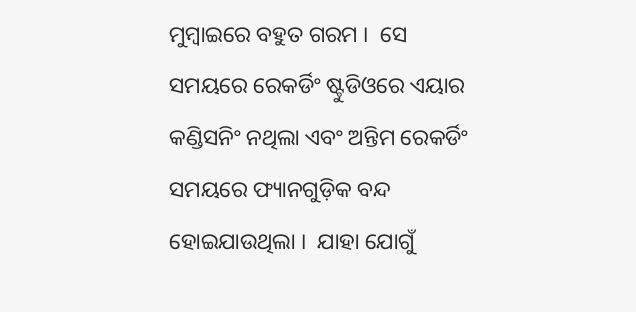ମୁମ୍ବାଇରେ ବହୁତ ଗରମ ।  ସେ ସମୟରେ ରେକର୍ଡିଂ ଷ୍ଟୁଡିଓରେ ଏୟାର କଣ୍ଡିସନିଂ ନଥିଲା ଏବଂ ଅନ୍ତିମ ରେକର୍ଡିଂ ସମୟରେ ଫ୍ୟାନଗୁଡ଼ିକ ବନ୍ଦ ହୋଇଯାଉଥିଲା ।  ଯାହା ଯୋଗୁଁ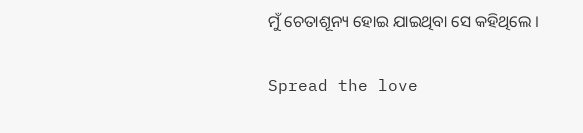ମୁଁ ଚେତାଶୂନ୍ୟ ହୋଇ ଯାଇଥିବା ସେ କହିଥିଲେ ।

Spread the love